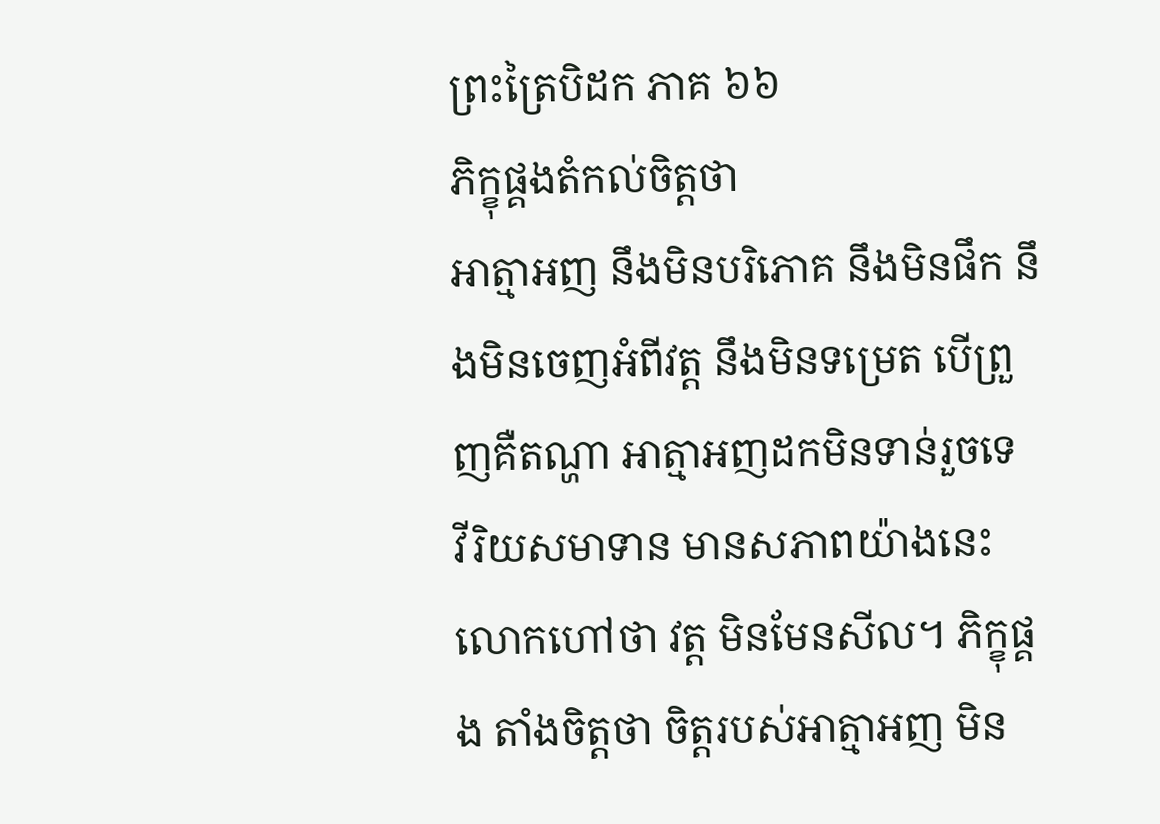ព្រះត្រៃបិដក ភាគ ៦៦
ភិក្ខុផ្គងតំកល់ចិត្តថា
អាត្មាអញ នឹងមិនបរិភោគ នឹងមិនផឹក នឹងមិនចេញអំពីវត្ត នឹងមិនទម្រេត បើព្រួញគឺតណ្ហា អាត្មាអញដកមិនទាន់រួចទេ
វីរិយសមាទាន មានសភាពយ៉ាងនេះ លោកហៅថា វត្ត មិនមែនសីល។ ភិក្ខុផ្គង តាំងចិត្តថា ចិត្តរបស់អាត្មាអញ មិន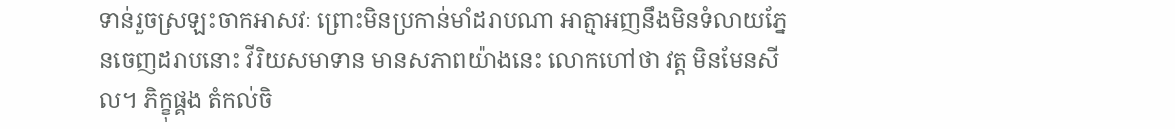ទាន់រួចស្រឡះចាកអាសវៈ ព្រោះមិនប្រកាន់មាំដរាបណា អាត្មាអញនឹងមិនទំលាយភ្នែនចេញដរាបនោះ វីរិយសមាទាន មានសភាពយ៉ាងនេះ លោកហៅថា វត្ត មិនមែនសីល។ ភិក្ខុផ្គង តំកល់ចិ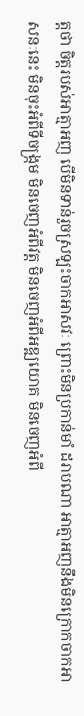ត្តថា ចិត្តរបស់អាត្មាអញ បើមិនទាន់រួចស្រឡះចាកអាសវៈ ព្រោះមិនប្រកាន់មាំ ដរាបណា អាត្មាអញនឹងមិនក្រោកចាកអាសនៈនេះ មិនចុះអំពីទីចង្រ្កម មិនចេញអំពីវត្ត មិនចេញអំពីអឌ្ឍយោគ មិនចេញអំពី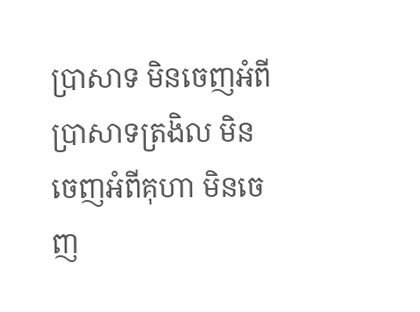ប្រាសាទ មិនចេញអំពីប្រាសាទត្រងិល មិនចេញអំពីគុហា មិនចេញ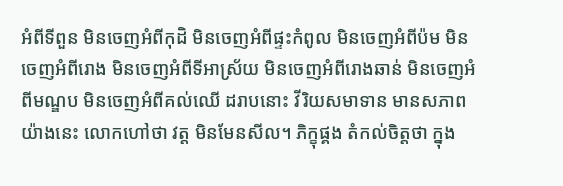អំពីទីពួន មិនចេញអំពីកុដិ មិនចេញអំពីផ្ទះកំពូល មិនចេញអំពីប៉ម មិនចេញអំពីរោង មិនចេញអំពីទីអាស្រ័យ មិនចេញអំពីរោងឆាន់ មិនចេញអំពីមណ្ឌប មិនចេញអំពីគល់ឈើ ដរាបនោះ វីរិយសមាទាន មានសភាពយ៉ាងនេះ លោកហៅថា វត្ត មិនមែនសីល។ ភិក្ខុផ្គង តំកល់ចិត្តថា ក្នុង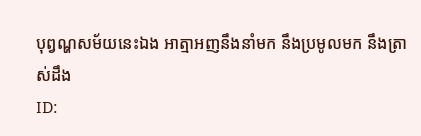បុព្វណ្ហសម័យនេះឯង អាត្មាអញនឹងនាំមក នឹងប្រមូលមក នឹងត្រាស់ដឹង
ID: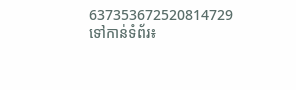637353672520814729
ទៅកាន់ទំព័រ៖